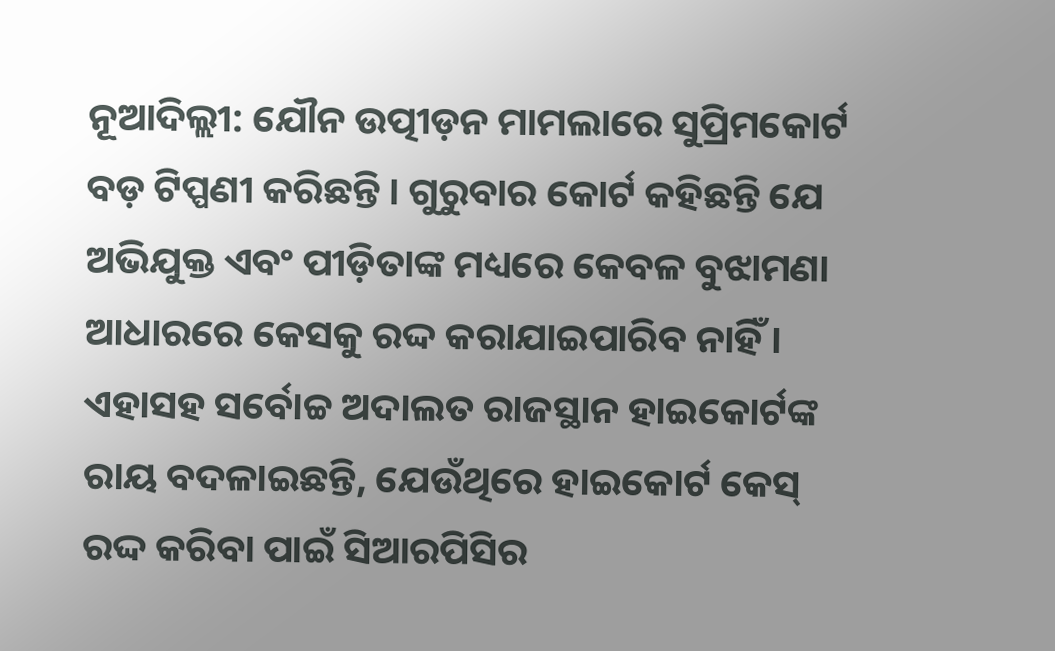ନୂଆଦିଲ୍ଲୀ: ଯୌନ ଉତ୍ପୀଡ଼ନ ମାମଲାରେ ସୁପ୍ରିମକୋର୍ଟ ବଡ଼ ଟିପ୍ପଣୀ କରିଛନ୍ତି । ଗୁରୁବାର କୋର୍ଟ କହିଛନ୍ତି ଯେ ଅଭିଯୁକ୍ତ ଏବଂ ପୀଡ଼ିତାଙ୍କ ମଧ୍ୟରେ କେବଳ ବୁଝାମଣା ଆଧାରରେ କେସକୁ ରଦ୍ଦ କରାଯାଇପାରିବ ନାହିଁ । ଏହାସହ ସର୍ବୋଚ୍ଚ ଅଦାଲତ ରାଜସ୍ଥାନ ହାଇକୋର୍ଟଙ୍କ ରାୟ ବଦଳାଇଛନ୍ତି, ଯେଉଁଥିରେ ହାଇକୋର୍ଟ କେସ୍ ରଦ୍ଦ କରିବା ପାଇଁ ସିଆରପିସିର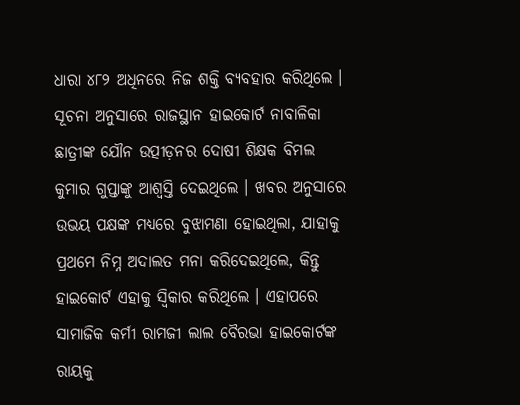ଧାରା ୪୮୨ ଅଧିନରେ ନିଜ ଶକ୍ତି ବ୍ୟବହାର କରିଥିଲେ ।
ସୂଚନା ଅନୁସାରେ ରାଜସ୍ଥାନ ହାଇକୋର୍ଟ ନାବାଳିକା ଛାତ୍ରୀଙ୍କ ଯୌନ ଉତ୍ପୀଡ଼ନର ଦୋଷୀ ଶିକ୍ଷକ ବିମଲ କୁମାର ଗୁପ୍ତାଙ୍କୁ ଆଶ୍ୱସ୍ତି ଦେଇଥିଲେ । ଖବର ଅନୁସାରେ ଉଭୟ ପକ୍ଷଙ୍କ ମଧ୍ୟରେ ବୁଝାମଣା ହୋଇଥିଲା, ଯାହାକୁ ପ୍ରଥମେ ନିମ୍ନ ଅଦାଲତ ମନା କରିଦେଇଥିଲେ, କିନ୍ତୁ ହାଇକୋର୍ଟ ଏହାକୁ ସ୍ୱିକାର କରିଥିଲେ । ଏହାପରେ ସାମାଜିକ କର୍ମୀ ରାମଜୀ ଲାଲ ବୈରଭା ହାଇକୋର୍ଟଙ୍କ ରାୟକୁ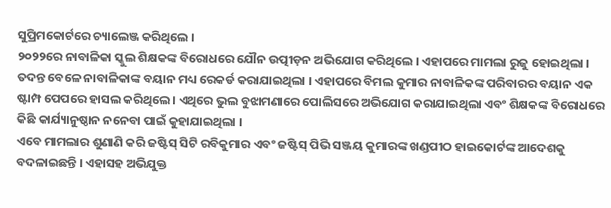ସୁପ୍ରିମକୋର୍ଟରେ ଚ୍ୟାଲେଞ୍ଜ କରିଥିଲେ ।
୨୦୨୨ରେ ନାବାଳିକା ସ୍କୁଲ ଶିକ୍ଷକଙ୍କ ବିରୋଧରେ ଯୌନ ଉତ୍ପୀଡ଼ନ ଅଭିଯୋଗ କରିଥିଲେ । ଏହାପରେ ମାମଲା ରୁଜୁ ହୋଇଥିଲା । ତଦନ୍ତ ବେଳେ ନାବାଳିକାଙ୍କ ବୟାନ ମଧ୍ୟ ରେକର୍ଡ କରାଯାଇଥିଲା । ଏହାପରେ ବିମଲ କୁମାର ନାବାଳିକଙ୍କ ପରିବାରର ବୟାନ ଏକ ଷ୍ଟାମ୍ପ ପେପରେ ହାସଲ କରିଥିଲେ । ଏଥିରେ ଭୁଲ ବୁଝାମଣାରେ ପୋଲିସରେ ଅଭିଯୋଗ କରାଯାଇଥିଲା ଏବଂ ଶିକ୍ଷକଙ୍କ ବିରୋଧରେ କିଛି କାର୍ଯ୍ୟାନୁଷ୍ଠାନ ନନେବା ପାଇଁ କୁହାଯାଇଥିଲା ।
ଏବେ ମାମଲାର ଶୁଣାଣି କରି ଜଷ୍ଟିସ୍ ସିଟି ରବିକୁମାର ଏବଂ ଜଷ୍ଟିସ୍ ପିଭି ସଞ୍ଜୟ କୁମାରଙ୍କ ଖଣ୍ଡପୀଠ ହାଇକୋର୍ଟଙ୍କ ଆଦେଶକୁ ବଦଳାଇଛନ୍ତି । ଏହାସହ ଅଭିଯୁକ୍ତ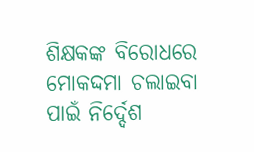ଶିକ୍ଷକଙ୍କ ବିରୋଧରେ ମୋକଦ୍ଦମା ଚଲାଇବା ପାଇଁ ନିର୍ଦ୍ଦେଶ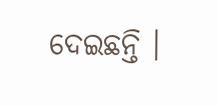ଦେଇଛନ୍ତି ।